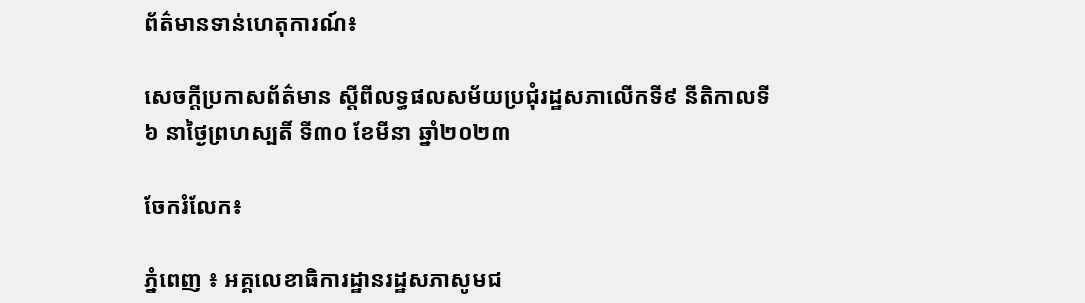ព័ត៌មានទាន់ហេតុការណ៍៖

សេចក្តីប្រកាសព័ត៌មាន ស្តីពីលទ្ធផលសម័យប្រជុំរដ្ឋសភាលើកទី៩ នីតិកាលទី៦ នាថ្ងៃព្រហស្បតិ៍ ទី៣០ ខែមីនា ឆ្នាំ២០២៣

ចែករំលែក៖

ភ្នំពេញ ៖ អគ្គលេខាធិការដ្ឋានរដ្ឋសភាសូមជ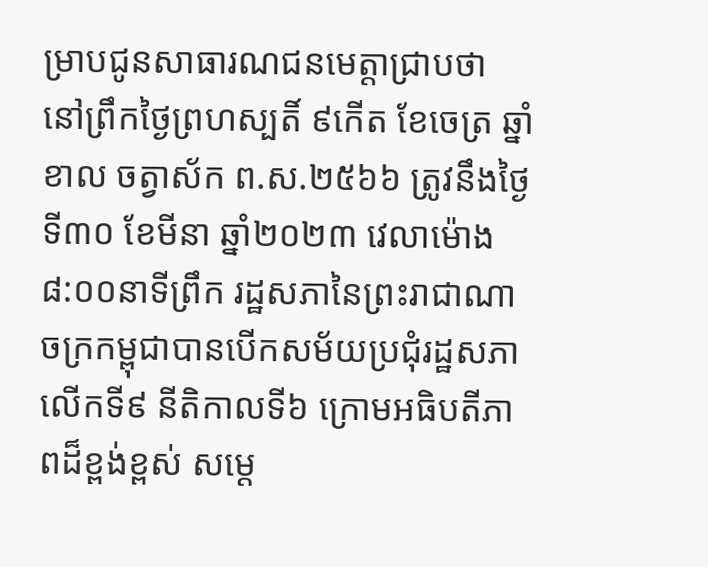ម្រាបជូនសាធារណជនមេត្តាជ្រាបថា នៅព្រឹកថៃ្ងព្រហស្បតិ៍ ៩កើត ខែចេត្រ ឆ្នាំខាល ចត្វាស័ក ព.ស.២៥៦៦ ត្រូវនឹងថ្ងៃទី៣០ ខែមីនា ឆ្នាំ២០២៣ វេលាម៉ោង ៨:០០នាទីព្រឹក រដ្ឋសភានៃព្រះរាជាណាចក្រកម្ពុជាបានបើកសម័យប្រជុំរដ្ឋសភាលើកទី៩ នីតិកាលទី៦ ក្រោមអធិបតីភាពដ៏ខ្ពង់ខ្ពស់ សម្ដេ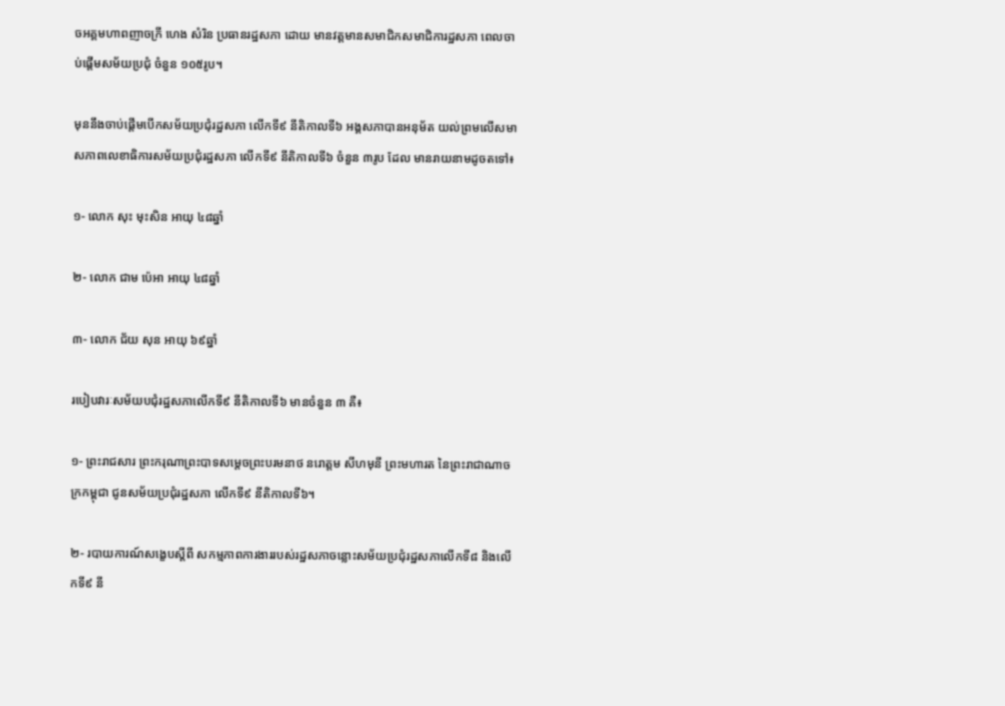ចអគ្គមហាពញាចក្រី ហេង សំរិន ប្រធានរដ្ឋសភា ដោយ មានវត្តមានសមាជិកសមាជិការដ្ឋសភា ពេលចាប់ផ្តើមសម័យប្រជុំ ចំនួន ១០៥រូប។

មុននឹងចាប់ផ្តើមបើកសម័យប្រជុំរដ្ឋសភា លើកទី៩ នីតិកាលទី៦ អង្គសភាបានអនុម័ត យល់ព្រមលើសមាសភាពលេខាធិការសម័យប្រជុំរដ្ឋសភា លើកទី៩ នីតិកាលទី៦ ចំនួន ៣រូប ដែល មានរាយនាមដូចតទៅ៖

១- លោក សុះ មុះសិន អាយុ ៤៨ឆ្នាំ

២- លោក ជាម ប៉េអា អាយុ ៤៨ឆ្នាំ

៣- លោក ជ័យ សុន អាយុ ៦៩ឆ្នាំ

របៀបវារៈសម័យបជុំរដ្ឋសភាលើកទី៩ នីតិកាលទី៦ មានចំនួន ៣ គឺ៖

១- ព្រះរាជសារ ព្រះករុណាព្រះបាទសម្តេចព្រះបរមនាថ នរោត្ដម សីហមុនី ព្រះមហារត នៃព្រះរាជាណាចក្រកម្ពុជា ជូនសម័យប្រជុំរដ្ឋសភា លើកទី៩ នីតិកាលទី៦។

២- របាយការណ៍សង្ខេបស្តីពី សកម្មភាពការងាររបស់រដ្ឋសភាចន្លោះសម័យប្រជុំរដ្ឋសភាលើកទី៨ និងលើកទី៩ នី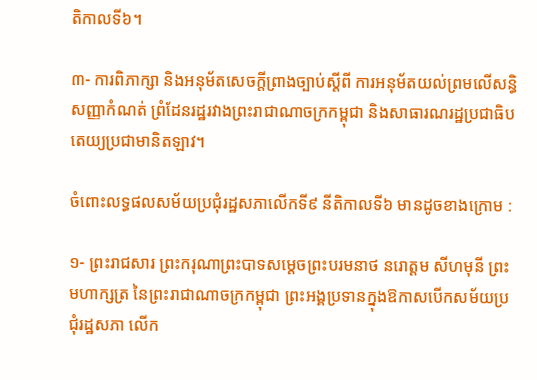តិកាលទី៦។

៣- ការពិភាក្សា និងអនុម័តសេចក្ដីព្រាងច្បាប់ស្ដីពី ការអនុម័តយល់ព្រមលើសន្ធិសញ្ញាកំណត់ ព្រំដែនរដ្ឋរវាងព្រះរាជាណាចក្រកម្ពុជា និងសាធារណរដ្ឋប្រជាធិបតេយ្យប្រជាមានិតឡាវ។

ចំពោះលទ្ធផលសម័យប្រជុំរដ្ឋសភាលើកទី៩ នីតិកាលទី៦ មានដូចខាងក្រោម :

១- ព្រះរាជសារ ព្រះករុណាព្រះបាទសម្ដេចព្រះបរមនាថ នរោត្ដម សីហមុនី ព្រះមហាក្សត្រ នៃព្រះរាជាណាចក្រកម្ពុជា ព្រះអង្គប្រទានក្នុងឱកាសបើកសម័យប្រជុំរដ្ឋសភា លើក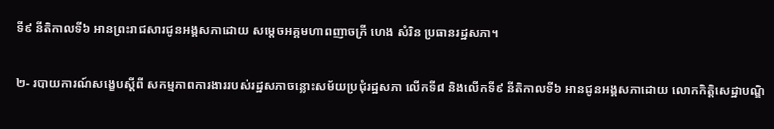ទី៩ នីតិកាលទី៦ អានព្រះរាជសារជូនអង្គសភាដោយ សម្តេចអគ្គមហាពញាចក្រី ហេង សំរិន ប្រធានរដ្ឋសភា។

២- របាយការណ៍សង្ខេបស្ដីពី សកម្មភាពការងាររបស់រដ្ឋសភាចន្លោះសម័យប្រជុំរដ្ឋសភា លើកទី៨ និងលើកទី៩ នីតិកាលទី៦ អានជូនអង្គសភាដោយ លោកកិត្តិសេដ្ឋាបណ្ឌិ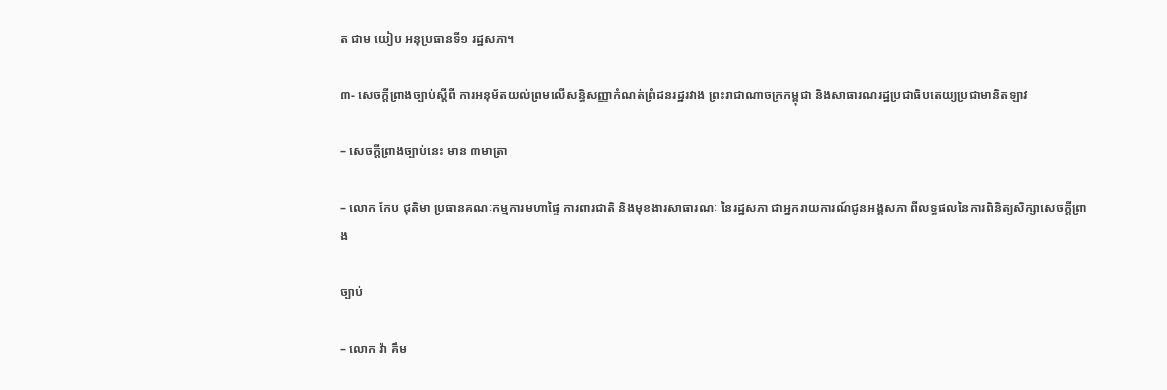ត ជាម យៀប អនុប្រធានទី១ រដ្ឋសភា។

៣- សេចក្តីព្រាងច្បាប់ស្តីពី ការអនុម័តយល់ព្រមលើសន្ធិសញ្ញាកំណត់ព្រំដនរដ្ឋរវាង ព្រះរាជាណាចក្រកម្ពុជា និងសាធារណរដ្ឋប្រជាធិបតេយ្យប្រជាមានិតឡាវ

– សេចក្តីព្រាងច្បាប់នេះ មាន ៣មាត្រា

– លោក កែប ជុតិមា ប្រធានគណៈកម្មការមហាផ្ទៃ ការពារជាតិ និងមុខងារសាធារណៈ នៃរដ្ឋសភា ជាអ្នករាយការណ៍ជូនអង្គសភា ពីលទ្ធផលនៃការពិនិត្យសិក្សាសេចក្តីព្រាង

ច្បាប់

– លោក វ៉ា គឹម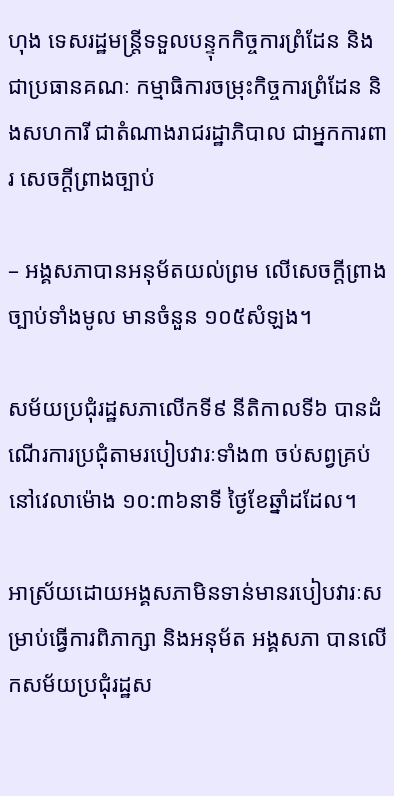ហុង ទេសរដ្ឋមន្ត្រីទទួលបន្ទុកកិច្ចការព្រំដែន និងជាប្រធានគណៈ កម្មាធិការចម្រុះកិច្ចការព្រំដែន និងសហការី ជាតំណាងរាជរដ្ឋាភិបាល ជាអ្នកការពារ សេចក្តីព្រាងច្បាប់

– អង្គសភាបានអនុម័តយល់ព្រម លើសេចក្តីព្រាងច្បាប់ទាំងមូល មានចំនួន ១០៥សំឡង។

សម័យប្រជុំរដ្ឋសភាលើកទី៩ នីតិកាលទី៦ បានដំណើរការប្រជុំតាមរបៀបវារៈទាំង៣ ចប់សព្វគ្រប់ នៅវេលាម៉ោង ១០:៣៦នាទី ថ្ងៃខែឆ្នាំដដែល។

អាស្រ័យដោយអង្គសភាមិនទាន់មានរបៀបវារៈសម្រាប់ធ្វើការពិភាក្សា និងអនុម័ត អង្គសភា បានលើកសម័យប្រជុំរដ្ឋស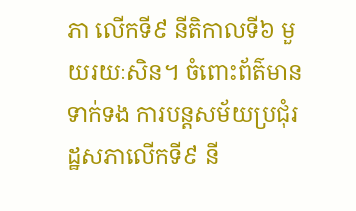ភា លើកទី៩ នីតិកាលទី៦ មួយរយៈសិន។ ចំពោះព័ត៌មានទាក់ទង ការបន្តសម័យប្រជុំរដ្ឋសភាលើកទី៩ នី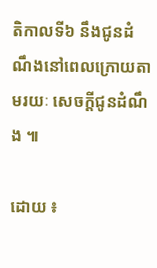តិកាលទី៦ នឹងជូនដំណឹងនៅពេលក្រោយតាមរយៈ សេចក្តីជូនដំណឹង ៕

ដោយ ៖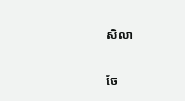សិលា


ចែ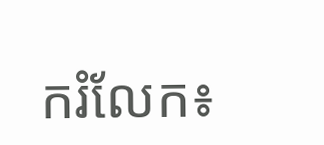ករំលែក៖